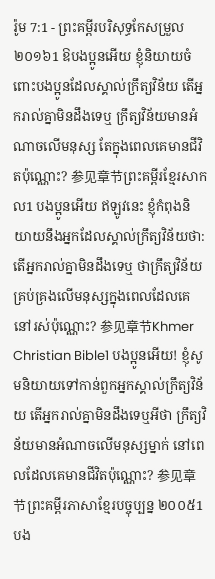រ៉ូម 7:1 - ព្រះគម្ពីរបរិសុទ្ធកែសម្រួល ២០១៦1 ឱបងប្អូនអើយ ខ្ញុំនិយាយចំពោះបងប្អូនដែលស្គាល់ក្រឹត្យវិន័យ តើអ្នករាល់គ្នាមិនដឹងទេឬ ក្រឹត្យវិន័យមានអំណាចលើមនុស្ស តែក្នុងពេលគេមានជីវិតប៉ុណ្ណោះ? 参见章节ព្រះគម្ពីរខ្មែរសាកល1 បងប្អូនអើយ ឥឡូវនេះ ខ្ញុំកំពុងនិយាយនឹងអ្នកដែលស្គាល់ក្រឹត្យវិន័យថា: តើអ្នករាល់គ្នាមិនដឹងទេឬ ថាក្រឹត្យវិន័យគ្រប់គ្រងលើមនុស្សក្នុងពេលដែលគេនៅរស់ប៉ុណ្ណោះ? 参见章节Khmer Christian Bible1 បងប្អូនអើយ! ខ្ញុំសូមនិយាយទៅកាន់ពួកអ្នកស្គាល់ក្រឹត្យវិន័យ តើអ្នករាល់គ្នាមិនដឹងទេឬអីថា ក្រឹត្យវិន័យមានអំណាចលើមនុស្សម្នាក់ នៅពេលដែលគេមានជីវិតប៉ុណ្ណោះ? 参见章节ព្រះគម្ពីរភាសាខ្មែរបច្ចុប្បន្ន ២០០៥1 បង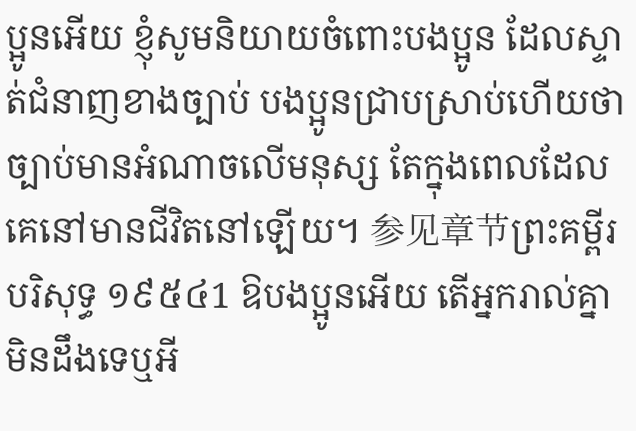ប្អូនអើយ ខ្ញុំសូមនិយាយចំពោះបងប្អូន ដែលស្ទាត់ជំនាញខាងច្បាប់ បងប្អូនជ្រាបស្រាប់ហើយថា ច្បាប់មានអំណាចលើមនុស្ស តែក្នុងពេលដែលគេនៅមានជីវិតនៅឡើយ។ 参见章节ព្រះគម្ពីរបរិសុទ្ធ ១៩៥៤1 ឱបងប្អូនអើយ តើអ្នករាល់គ្នាមិនដឹងទេឬអី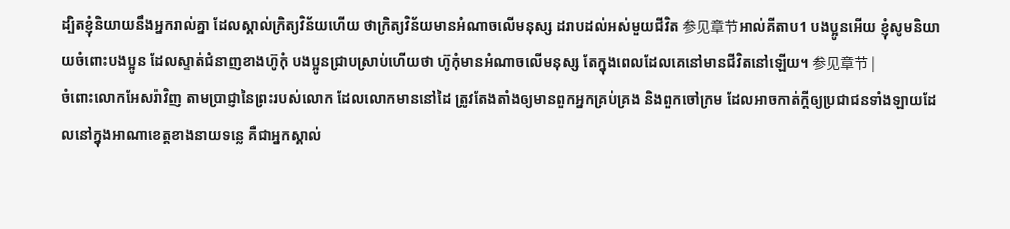ដ្បិតខ្ញុំនិយាយនឹងអ្នករាល់គ្នា ដែលស្គាល់ក្រិត្យវិន័យហើយ ថាក្រិត្យវិន័យមានអំណាចលើមនុស្ស ដរាបដល់អស់មួយជីវិត 参见章节អាល់គីតាប1 បងប្អូនអើយ ខ្ញុំសូមនិយាយចំពោះបងប្អូន ដែលស្ទាត់ជំនាញខាងហ៊ូកុំ បងប្អូនជ្រាបស្រាប់ហើយថា ហ៊ូកុំមានអំណាចលើមនុស្ស តែក្នុងពេលដែលគេនៅមានជីវិតនៅឡើយ។ 参见章节 |
ចំពោះលោកអែសរ៉ាវិញ តាមប្រាជ្ញានៃព្រះរបស់លោក ដែលលោកមាននៅដៃ ត្រូវតែងតាំងឲ្យមានពួកអ្នកគ្រប់គ្រង និងពួកចៅក្រម ដែលអាចកាត់ក្ដីឲ្យប្រជាជនទាំងឡាយដែលនៅក្នុងអាណាខេត្តខាងនាយទន្លេ គឺជាអ្នកស្គាល់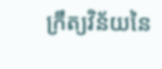ក្រឹត្យវិន័យនៃ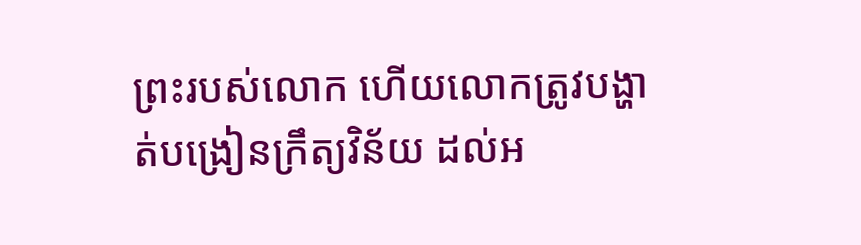ព្រះរបស់លោក ហើយលោកត្រូវបង្ហាត់បង្រៀនក្រឹត្យវិន័យ ដល់អ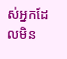ស់អ្នកដែលមិន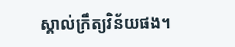ស្គាល់ក្រឹត្យវិន័យផង។